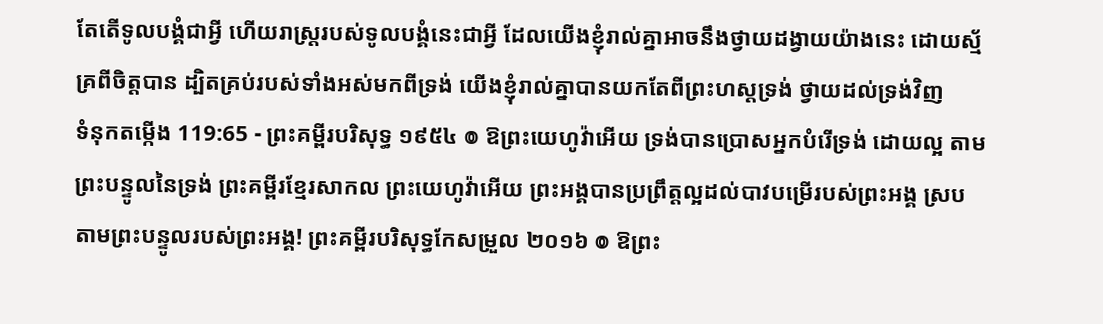តែតើទូលបង្គំជាអ្វី ហើយរាស្ត្ររបស់ទូលបង្គំនេះជាអ្វី ដែលយើងខ្ញុំរាល់គ្នាអាចនឹងថ្វាយដង្វាយយ៉ាងនេះ ដោយស្ម័គ្រពីចិត្តបាន ដ្បិតគ្រប់របស់ទាំងអស់មកពីទ្រង់ យើងខ្ញុំរាល់គ្នាបានយកតែពីព្រះហស្តទ្រង់ ថ្វាយដល់ទ្រង់វិញ
ទំនុកតម្កើង 119:65 - ព្រះគម្ពីរបរិសុទ្ធ ១៩៥៤ ៙ ឱព្រះយេហូវ៉ាអើយ ទ្រង់បានប្រោសអ្នកបំរើទ្រង់ ដោយល្អ តាមព្រះបន្ទូលនៃទ្រង់ ព្រះគម្ពីរខ្មែរសាកល ព្រះយេហូវ៉ាអើយ ព្រះអង្គបានប្រព្រឹត្តល្អដល់បាវបម្រើរបស់ព្រះអង្គ ស្របតាមព្រះបន្ទូលរបស់ព្រះអង្គ! ព្រះគម្ពីរបរិសុទ្ធកែសម្រួល ២០១៦ ៙ ឱព្រះ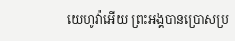យេហូវ៉ាអើយ ព្រះអង្គបានប្រោសប្រ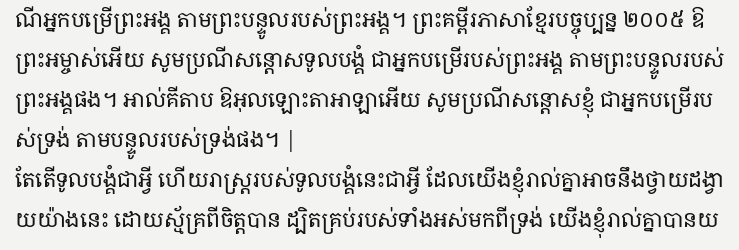ណីអ្នកបម្រើព្រះអង្គ តាមព្រះបន្ទូលរបស់ព្រះអង្គ។ ព្រះគម្ពីរភាសាខ្មែរបច្ចុប្បន្ន ២០០៥ ឱព្រះអម្ចាស់អើយ សូមប្រណីសន្ដោសទូលបង្គំ ជាអ្នកបម្រើរបស់ព្រះអង្គ តាមព្រះបន្ទូលរបស់ព្រះអង្គផង។ អាល់គីតាប ឱអុលឡោះតាអាឡាអើយ សូមប្រណីសន្ដោសខ្ញុំ ជាអ្នកបម្រើរបស់ទ្រង់ តាមបន្ទូលរបស់ទ្រង់ផង។ |
តែតើទូលបង្គំជាអ្វី ហើយរាស្ត្ររបស់ទូលបង្គំនេះជាអ្វី ដែលយើងខ្ញុំរាល់គ្នាអាចនឹងថ្វាយដង្វាយយ៉ាងនេះ ដោយស្ម័គ្រពីចិត្តបាន ដ្បិតគ្រប់របស់ទាំងអស់មកពីទ្រង់ យើងខ្ញុំរាល់គ្នាបានយ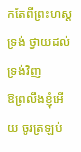កតែពីព្រះហស្តទ្រង់ ថ្វាយដល់ទ្រង់វិញ
ឱព្រលឹងខ្ញុំអើយ ចូរត្រឡប់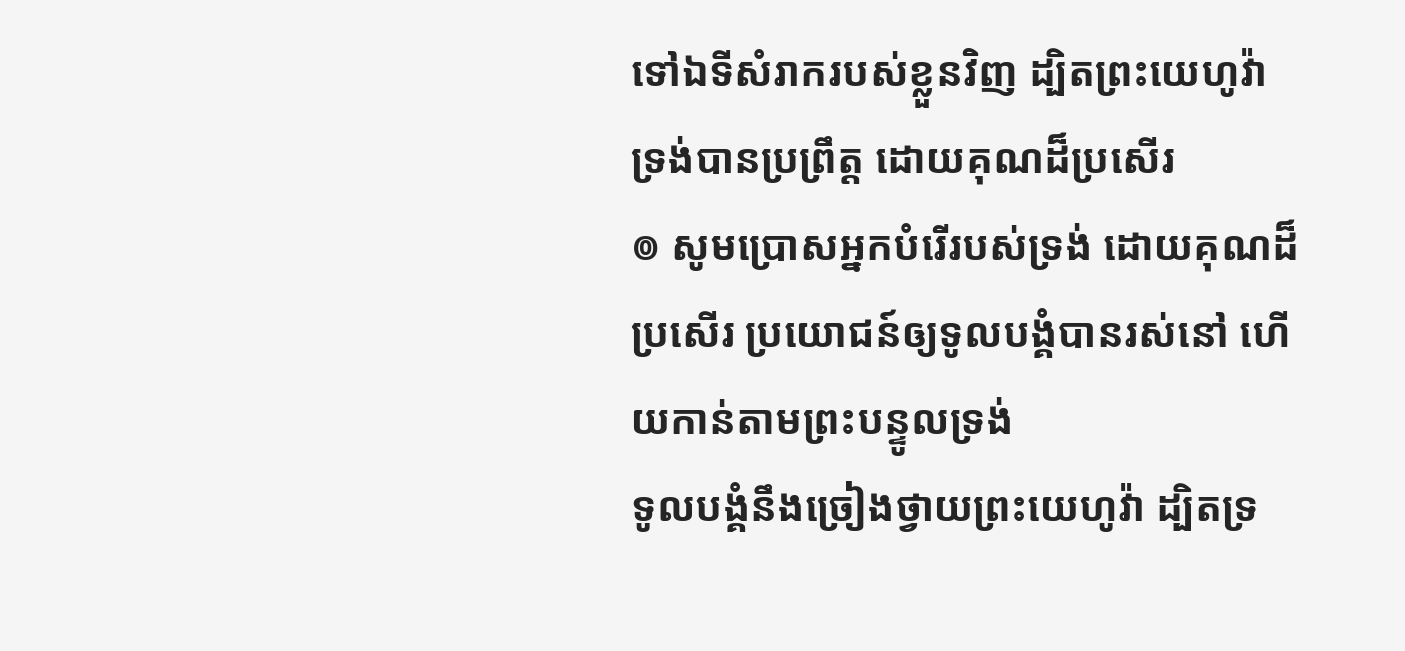ទៅឯទីសំរាករបស់ខ្លួនវិញ ដ្បិតព្រះយេហូវ៉ា ទ្រង់បានប្រព្រឹត្ត ដោយគុណដ៏ប្រសើរ
៙ សូមប្រោសអ្នកបំរើរបស់ទ្រង់ ដោយគុណដ៏ប្រសើរ ប្រយោជន៍ឲ្យទូលបង្គំបានរស់នៅ ហើយកាន់តាមព្រះបន្ទូលទ្រង់
ទូលបង្គំនឹងច្រៀងថ្វាយព្រះយេហូវ៉ា ដ្បិតទ្រ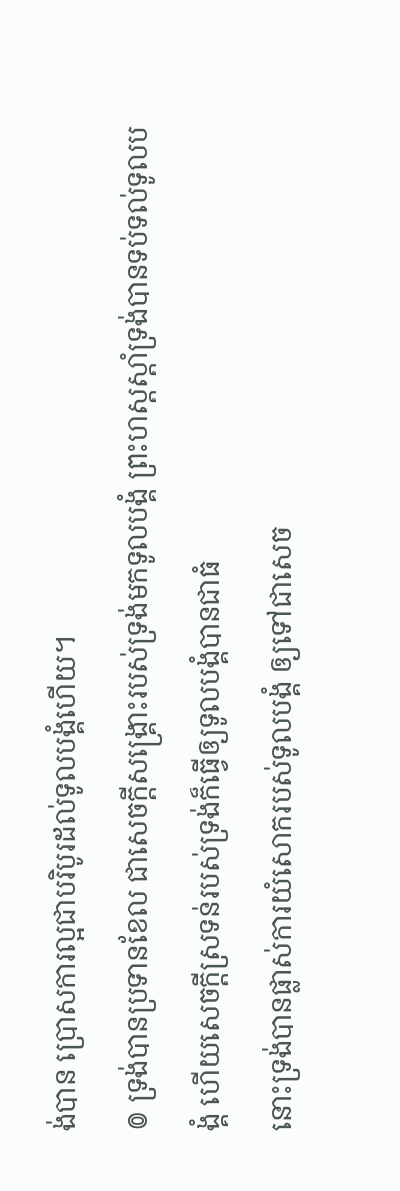ង់បាន ប្រោសការល្អជាបរិបូរដល់ទូលបង្គំហើយ។
៙ ទ្រង់បានប្រទានខែល ជាសេចក្ដីសង្គ្រោះរបស់ទ្រង់មកទូលបង្គំ ព្រះហស្តស្តាំទ្រង់បានទប់ទល់ទូលបង្គំ ហើយសេចក្ដីស្រទន់របស់ទ្រង់ក៏ធ្វើឲ្យទូលបង្គំបានជាធំ
នោះទ្រង់បានផ្លាស់ការយំសោករបស់ទូលបង្គំ ឲ្យទៅជាសេច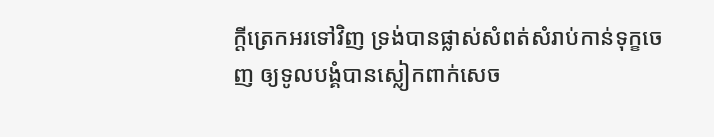ក្ដីត្រេកអរទៅវិញ ទ្រង់បានផ្លាស់សំពត់សំរាប់កាន់ទុក្ខចេញ ឲ្យទូលបង្គំបានស្លៀកពាក់សេច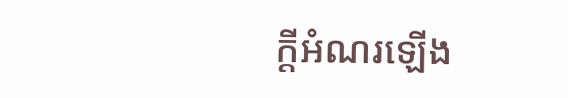ក្ដីអំណរឡើង